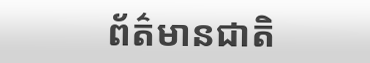ព័ត៌មានជាតិ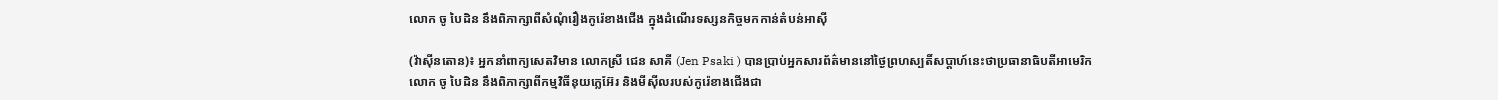លោក ចូ បៃដិន នឹងពិភាក្សាពីសំណុំរឿងកូរ៉េខាងជើង ក្នុងដំណើរទស្សនកិច្ចមកកាន់តំបន់អាស៊ី

(វ៉ាស៊ីនតោន)៖ អ្នកនាំពាក្យសេតវិមាន លោកស្រី ជេន សាគី (Jen Psaki ) បានប្រាប់អ្នកសារព័ត៌មាននៅថ្ងៃព្រហស្បតិ៍សប្តាហ៍នេះថាប្រធានាធិបតីអាមេរិក លោក ចូ បៃដិន នឹងពិភាក្សាពីកម្មវិធីនុយក្លេអ៊ែរ និងមីស៊ីលរបស់កូរ៉េខាងជើងជា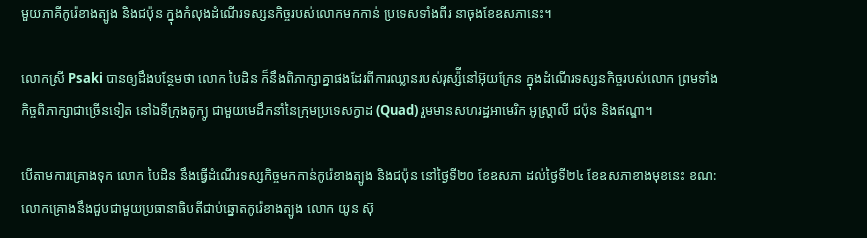មួយភាគីកូរ៉េខាងត្បូង និងជប៉ុន ក្នុងកំលុងដំណើរទស្សនកិច្ចរបស់លោកមកកាន់ ប្រទេសទាំងពីរ នាចុងខែឧសភានេះ។

លោកស្រី Psaki បានឲ្យដឹងបន្ថែមថា លោក បៃដិន ក៏នឹងពិភាក្សាគ្នាផងដែរពីការឈ្លានរបស់រុស្ស៉ីនៅអ៊ុយក្រែន ក្នុងដំណើរទស្សនកិច្ចរបស់លោក ព្រមទាំង កិច្ចពិភាក្សាជាច្រើនទៀត នៅឯទីក្រុងតូក្យូ ជាមួយមេដឹកនាំនៃក្រុមប្រទេសក្វាដ (Quad) រួមមានសហរដ្ឋអាមេរិក អូស្ត្រាលី ជប៉ុន និងឥណ្ឌា។

បើតាមការគ្រោងទុក លោក បៃដិន នឹងធ្វើដំណើរទស្សកិច្ចមកកាន់កូរ៉េខាងត្បូង និងជប៉ុន នៅថ្ងៃទី២០ ខែឧសភា ដល់ថ្ងៃទី២៤ ខែឧសភាខាងមុខនេះ ខណ:លោកគ្រោងនឹងជួបជាមួយប្រធានាធិបតីជាប់ឆ្នោតកូរ៉េខាងត្បូង លោក យូន ស៊ុ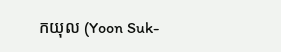កយុល (Yoon Suk-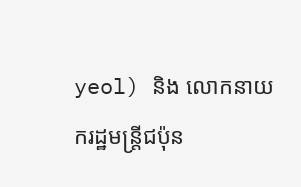yeol) និង លោកនាយករដ្ឋមន្រ្តីជប៉ុន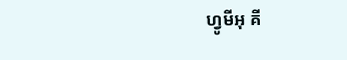ហ្វូមីអុ គី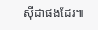ស៊ីដាផងដែរ៕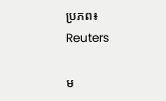ប្រភព៖ Reuters

ម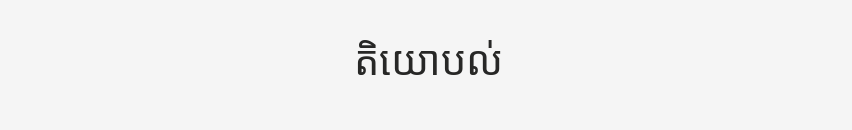តិយោបល់